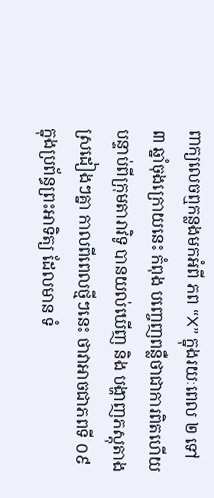ពាក្យលេចឮកន្លងមកអំពី ភព “X” ក្នុងរយៈពេល ២ ទៅ ៣ ឆ្នាំចុងក្រោយនេះ កំពុង បញ្ចេញពន្លឺថាជាការពិតហើយ បន្ទាប់ពីក្រុមតារាវិទូ បានយល់ឃើញ និង បង្ហាញភស្តុតាង ស្រដៀងៗគ្នា កាលពីពេលថ្មីៗនេះ ថាវាអាចជាភពទី ០៩ ក្នុងប្រព័ន្ធព្រះអាទិត្យ ដែលមាន ទំ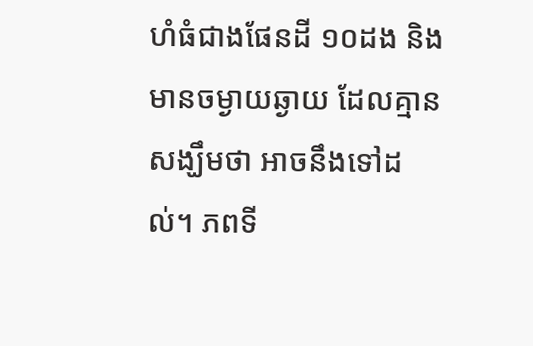ហំធំជាងផែនដី ១០ដង និង មានចម្ងាយឆ្ងាយ ដែលគ្មានសង្ឃឹមថា អាចនឹងទៅដល់។ ភពទី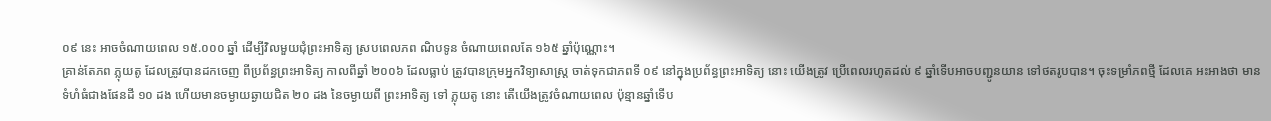០៩ នេះ អាចចំណាយពេល ១៥.០០០ ឆ្នាំ ដើម្បីវិលមួយជុំព្រះអាទិត្យ ស្របពេលភព ណិបទូន ចំណាយពេលតែ ១៦៥ ឆ្នាំប៉ុណ្ណោះ។
គ្រាន់តែភព ភ្លុយតូ ដែលត្រូវបានដកចេញ ពីប្រព័ន្ធព្រះអាទិត្យ កាលពីឆ្នាំ ២០០៦ ដែលធ្លាប់ ត្រូវបានក្រុមអ្នកវិទ្យាសាស្ត្រ ចាត់ទុកជាភពទី ០៩ នៅក្នុងប្រព័ន្ធព្រះអាទិត្យ នោះ យើងត្រូវ ប្រើពេលរហូតដល់ ៩ ឆ្នាំទើបអាចបញ្ជូនយាន ទៅថតរូបបាន។ ចុះទម្រាំភពថ្មី ដែលគេ អះអាងថា មានទំហំធំជាងផែនដី ១០ ដង ហើយមានចម្ងាយឆ្ងាយជិត ២០ ដង នៃចម្ងាយពី ព្រះអាទិត្យ ទៅ ភ្លុយតូ នោះ តើយើងត្រូវចំណាយពេល ប៉ុន្មានឆ្នាំទើប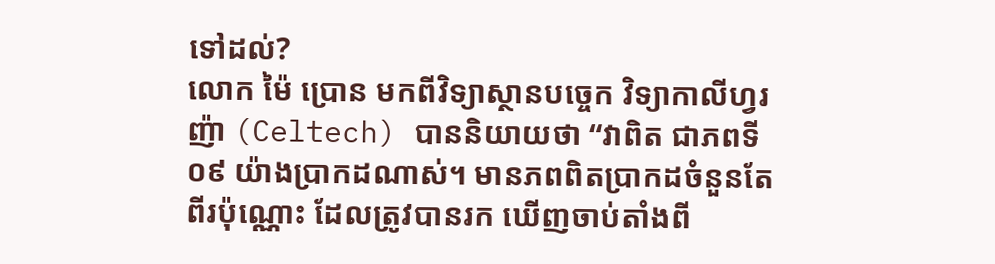ទៅដល់?
លោក ម៉ៃ ប្រោន មកពីវិទ្យាស្ថានបច្ចេក វិទ្យាកាលីហ្វរញ៉ា (Celtech) បាននិយាយថា “វាពិត ជាភពទី ០៩ យ៉ាងប្រាកដណាស់។ មានភពពិតប្រាកដចំនួនតែ ពីរប៉ុណ្ណោះ ដែលត្រូវបានរក ឃើញចាប់តាំងពី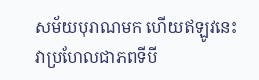សម័យបុរាណមក ហើយឥឡូវនេះ វាប្រហែលជាភពទីបី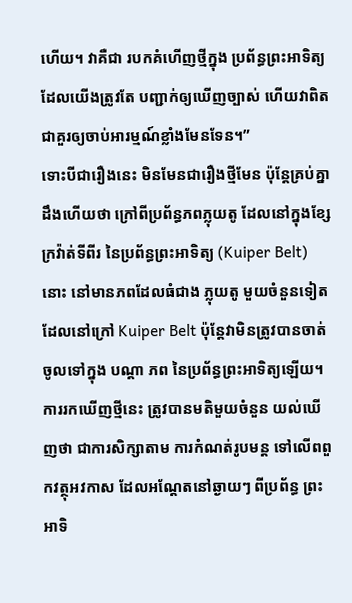ហើយ។ វាគឺជា របកគំហើញថ្មីក្នុង ប្រព័ន្ធព្រះអាទិត្យ ដែលយើងត្រូវតែ បញ្ជាក់ឲ្យឃើញច្បាស់ ហើយវាពិត ជាគួរឲ្យចាប់អារម្មណ៍ខ្លាំងមែនទែន។”
ទោះបីជារឿងនេះ មិនមែនជារឿងថ្មីមែន ប៉ុន្តែគ្រប់គ្នាដឹងហើយថា ក្រៅពីប្រព័ន្ធភពភ្លុយតូ ដែលនៅក្នុងខ្សែក្រវ៉ាត់ទីពីរ នៃប្រព័ន្ធព្រះអាទិត្យ (Kuiper Belt) នោះ នៅមានភពដែលធំជាង ភ្លុយតូ មួយចំនួនទៀត ដែលនៅក្រៅ Kuiper Belt ប៉ុន្តែវាមិនត្រូវបានចាត់ចូលទៅក្នុង បណ្តា ភព នៃប្រព័ន្ធព្រះអាទិត្យឡើយ។ ការរកឃើញថ្មីនេះ ត្រូវបានមតិមួយចំនួន យល់ឃើញថា ជាការសិក្សាតាម ការកំណត់រូបមន្ត ទៅលើពពួកវត្ថុអវកាស ដែលអណ្តែតនៅឆ្ងាយៗ ពីប្រព័ន្ធ ព្រះអាទិ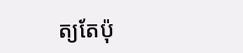ត្យតែប៉ុ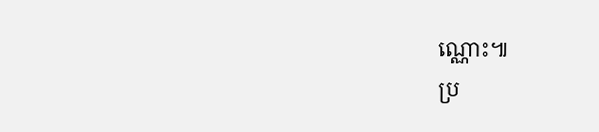ណ្ណោះ៕
ប្រ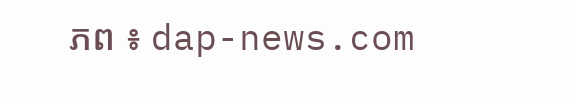ភព ៖ dap-news.com